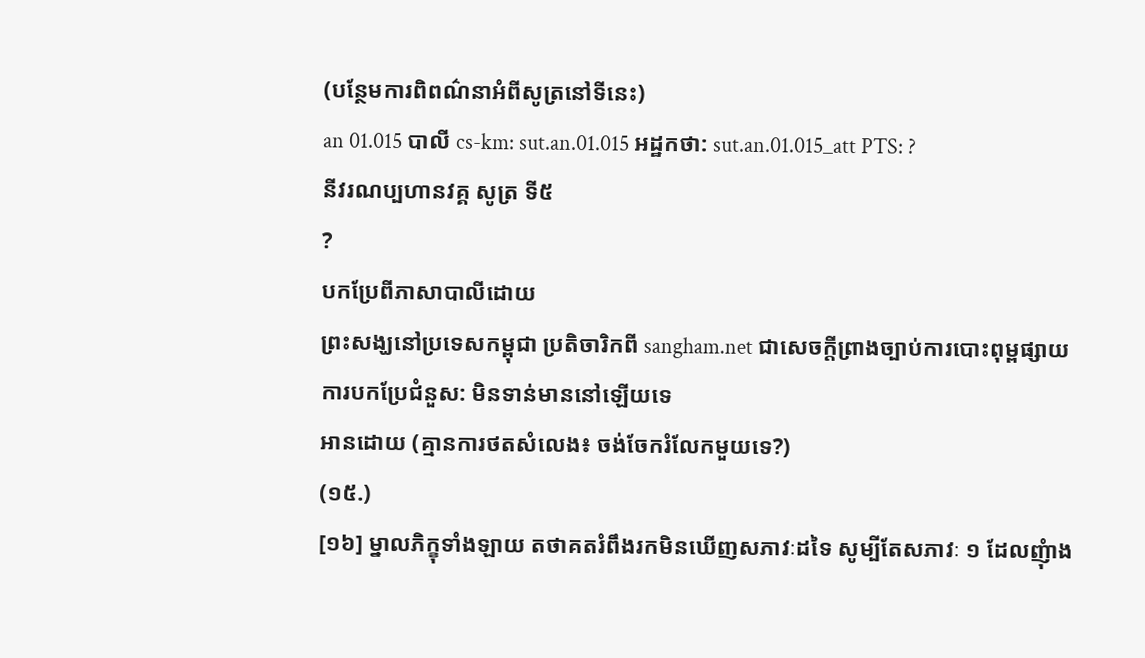(បន្ថែមការពិពណ៌នាអំពីសូត្រនៅទីនេះ)
an 01.015 បាលី cs-km: sut.an.01.015 អដ្ឋកថា: sut.an.01.015_att PTS: ?
នីវរណប្បហានវគ្គ សូត្រ ទី៥
?
បកប្រែពីភាសាបាលីដោយ
ព្រះសង្ឃនៅប្រទេសកម្ពុជា ប្រតិចារិកពី sangham.net ជាសេចក្តីព្រាងច្បាប់ការបោះពុម្ពផ្សាយ
ការបកប្រែជំនួស: មិនទាន់មាននៅឡើយទេ
អានដោយ (គ្មានការថតសំលេង៖ ចង់ចែករំលែកមួយទេ?)
(១៥.)
[១៦] ម្នាលភិក្ខុទាំងឡាយ តថាគតរំពឹងរកមិនឃើញសភាវៈដទៃ សូម្បីតែសភាវៈ ១ ដែលញុំាង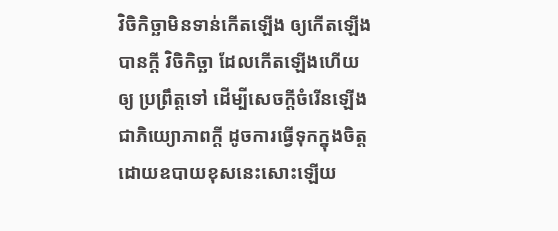វិចិកិច្ឆាមិនទាន់កើតឡើង ឲ្យកើតឡើងបានក្ដី វិចិកិច្ឆា ដែលកើតឡើងហើយ ឲ្យ ប្រព្រឹត្តទៅ ដើម្បីសេចក្ដីចំរើនឡើង ជាភិយ្យោភាពក្ដី ដូចការធ្វើទុកក្នុងចិត្ត ដោយឧបាយខុសនេះសោះឡើយ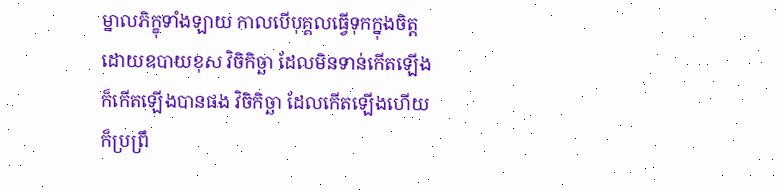ម្នាលភិក្ខុទាំងឡាយ កាលបើបុគ្គលធ្វើទុកក្នុងចិត្ត ដោយឧបាយខុស វិចិកិច្ឆា ដែលមិនទាន់កើតឡើង ក៏កើតឡើងបានផង វិចិកិច្ឆា ដែលកើតឡើងហើយ ក៏ប្រព្រឹ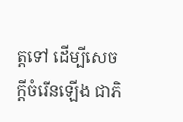ត្តទៅ ដើម្បីសេចក្ដីចំរើនឡើង ជាភិ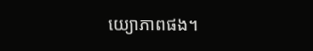យ្យោភាពផង។